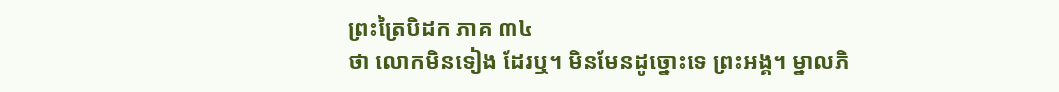ព្រះត្រៃបិដក ភាគ ៣៤
ថា លោកមិនទៀង ដែរឬ។ មិនមែនដូច្នោះទេ ព្រះអង្គ។ ម្នាលភិ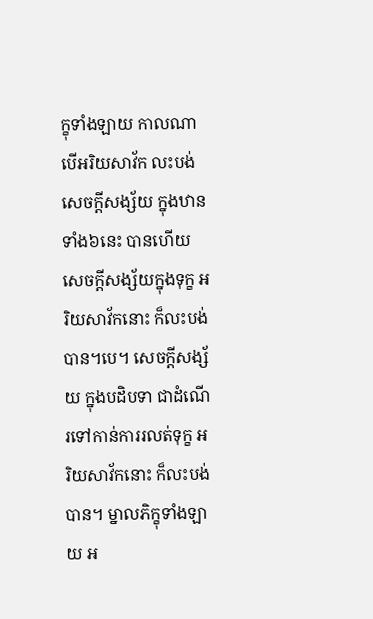ក្ខុទាំងឡាយ កាលណាបើអរិយសាវ័ក លះបង់សេចក្តីសង្ស័យ ក្នុងឋានទាំង៦នេះ បានហើយ សេចក្តីសង្ស័យក្នុងទុក្ខ អរិយសាវ័កនោះ ក៏លះបង់បាន។បេ។ សេចក្តីសង្ស័យ ក្នុងបដិបទា ជាដំណើរទៅកាន់ការរលត់ទុក្ខ អរិយសាវ័កនោះ ក៏លះបង់បាន។ ម្នាលភិក្ខុទាំងឡាយ អ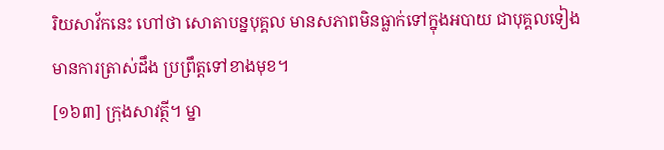រិយសាវ័កនេះ ហៅថា សោតាបន្នបុគ្គល មានសភាពមិនធ្លាក់ទៅក្នុងអបាយ ជាបុគ្គលទៀង មានការត្រាស់ដឹង ប្រព្រឹត្តទៅខាងមុខ។
[១៦៣] ក្រុងសាវត្ថី។ ម្នា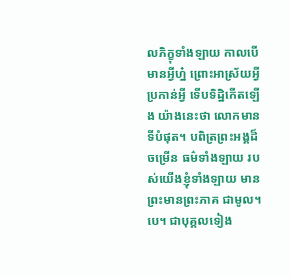លភិក្ខុទាំងឡាយ កាលបើមានអ្វីហ្ន៎ ព្រោះអាស្រ័យអ្វី ប្រកាន់អ្វី ទើបទិដ្ឋិកើតឡើង យ៉ាងនេះថា លោកមានទីបំផុត។ បពិត្រព្រះអង្គដ៏ចម្រើន ធម៌ទាំងឡាយ របស់យើងខ្ញុំទាំងឡាយ មានព្រះមានព្រះភាគ ជាមូល។បេ។ ជាបុគ្គលទៀង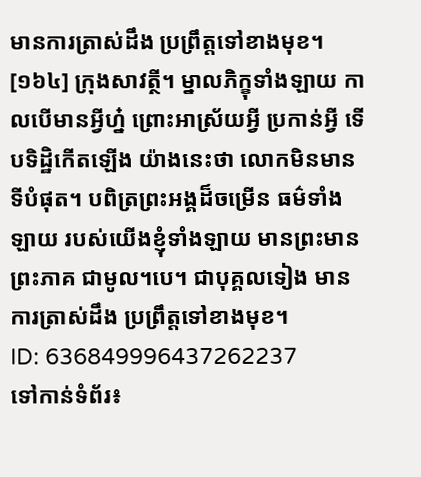មានការត្រាស់ដឹង ប្រព្រឹត្តទៅខាងមុខ។
[១៦៤] ក្រុងសាវត្ថី។ ម្នាលភិក្ខុទាំងឡាយ កាលបើមានអ្វីហ្ន៎ ព្រោះអាស្រ័យអ្វី ប្រកាន់អ្វី ទើបទិដ្ឋិកើតឡើង យ៉ាងនេះថា លោកមិនមានទីបំផុត។ បពិត្រព្រះអង្គដ៏ចម្រើន ធម៌ទាំងឡាយ របស់យើងខ្ញុំទាំងឡាយ មានព្រះមានព្រះភាគ ជាមូល។បេ។ ជាបុគ្គលទៀង មានការត្រាស់ដឹង ប្រព្រឹត្តទៅខាងមុខ។
ID: 636849996437262237
ទៅកាន់ទំព័រ៖